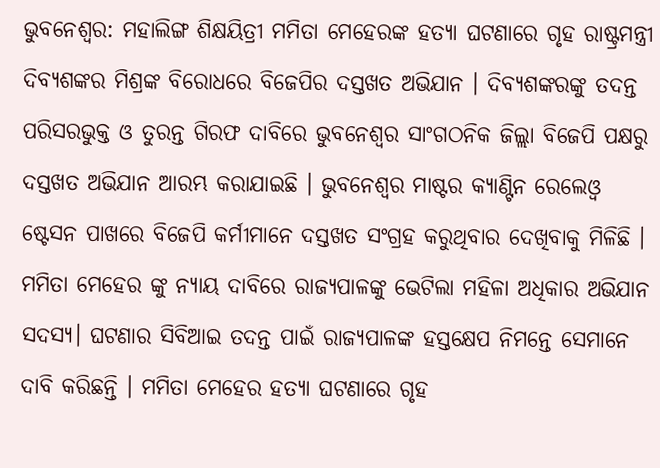ଭୁବନେଶ୍ୱର: ମହାଲିଙ୍ଗ ଶିକ୍ଷୟିତ୍ରୀ ମମିତା ମେହେରଙ୍କ ହତ୍ୟା ଘଟଣାରେ ଗୃହ ରାଷ୍ଟ୍ରମନ୍ତ୍ରୀ ଦିବ୍ୟଶଙ୍କର ମିଶ୍ରଙ୍କ ବିରୋଧରେ ବିଜେପିର ଦସ୍ତଖତ ଅଭିଯାନ । ଦିବ୍ୟଶଙ୍କରଙ୍କୁ ତଦନ୍ତ ପରିସରଭୁକ୍ତ ଓ ତୁରନ୍ତ ଗିରଫ ଦାବିରେ ଭୁବନେଶ୍ୱର ସାଂଗଠନିକ ଜିଲ୍ଲା ବିଜେପି ପକ୍ଷରୁ ଦସ୍ତଖତ ଅଭିଯାନ ଆରମ୍ଭ କରାଯାଇଛି । ଭୁବନେଶ୍ୱର ମାଷ୍ଟର କ୍ୟାଣ୍ଟିନ ରେଲେଓ୍ୱ ଷ୍ଟେସନ ପାଖରେ ବିଜେପି କର୍ମୀମାନେ ଦସ୍ତଖତ ସଂଗ୍ରହ କରୁଥିବାର ଦେଖିବାକୁ ମିଳିଛି ।
ମମିତା ମେହେର ଙ୍କୁ ନ୍ୟାୟ ଦାବିରେ ରାଜ୍ୟପାଳଙ୍କୁ ଭେଟିଲା ମହିଳା ଅଧିକାର ଅଭିଯାନ ସଦସ୍ୟ। ଘଟଣାର ସିବିଆଇ ତଦନ୍ତ ପାଇଁ ରାଜ୍ୟପାଳଙ୍କ ହସ୍ତକ୍ଷେପ ନିମନ୍ତେ ସେମାନେ ଦାବି କରିଛନ୍ତି । ମମିତା ମେହେର ହତ୍ୟା ଘଟଣାରେ ଗୃହ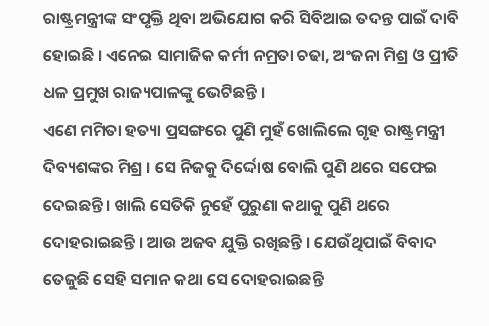ରାଷ୍ଟ୍ରମନ୍ତ୍ରୀଙ୍କ ସଂପୃକ୍ତି ଥିବା ଅଭିଯୋଗ କରି ସିବିଆଇ ତଦନ୍ତ ପାଇଁ ଦାବି ହୋଇଛି । ଏନେଇ ସାମାଜିକ କର୍ମୀ ନମ୍ରତା ଚଢା, ଅଂଜନା ମିଶ୍ର ଓ ପ୍ରୀତି ଧଳ ପ୍ରମୁଖ ରାଜ୍ୟପାଳଙ୍କୁ ଭେଟିଛନ୍ତି ।
ଏଣେ ମମିତା ହତ୍ୟା ପ୍ରସଙ୍ଗରେ ପୁଣି ମୁହଁ ଖୋଲିଲେ ଗୃହ ରାଷ୍ଟ୍ରମନ୍ତ୍ରୀ ଦିବ୍ୟଶଙ୍କର ମିଶ୍ର । ସେ ନିଜକୁ ଦିର୍ଦ୍ଦୋଷ ବୋଲି ପୁଣି ଥରେ ସଫେଇ ଦେଇଛନ୍ତି । ଖାଲି ସେତିକି ନୁହେଁ ପୁରୁଣା କଥାକୁ ପୁଣି ଥରେ ଦୋହରାଇଛନ୍ତି । ଆଉ ଅଜବ ଯୁକ୍ତି ରଖିଛନ୍ତି । ଯେଉଁଥିପାଇଁ ବିବାଦ ତେଜୁଛି ସେହି ସମାନ କଥା ସେ ଦୋହରାଇଛନ୍ତି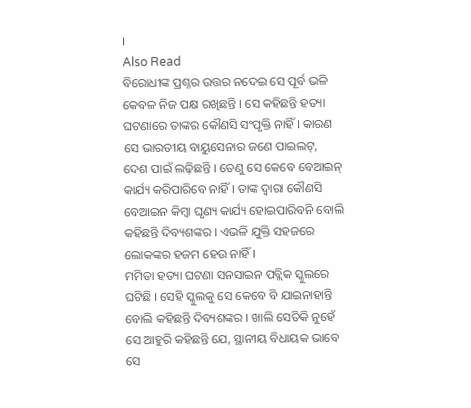।
Also Read
ବିରୋଧୀଙ୍କ ପ୍ରଶ୍ନର ଉତ୍ତର ନଦେଇ ସେ ପୂର୍ବ ଭଳି କେବଳ ନିଜ ପକ୍ଷ ରଖିଛନ୍ତି । ସେ କହିଛନ୍ତି ହତ୍ୟା ଘଟଣାରେ ତାଙ୍କର କୌଣସି ସଂପୃକ୍ତି ନାହିଁ । କାରଣ ସେ ଭାରତୀୟ ବାୟୁସେନାର ଜଣେ ପାଇଲଟ୍, ଦେଶ ପାଇଁ ଲଢ଼ିଛନ୍ତି । ତେଣୁ ସେ କେବେ ବେଆଇନ୍ କାର୍ଯ୍ୟ କରିପାରିବେ ନାହିଁ । ତାଙ୍କ ଦ୍ୱାରା କୌଣସି ବେଆଇନ କିମ୍ବା ଘୃଣ୍ୟ କାର୍ଯ୍ୟ ହୋଇପାରିବନି ବୋଲି କହିଛନ୍ତି ଦିବ୍ୟଶଙ୍କର । ଏଭଳି ଯୁକ୍ତି ସହଜରେ ଲୋକଙ୍କର ହଜମ ହେଉ ନାହିଁ ।
ମମିତା ହତ୍ୟା ଘଟଣା ସନସାଇନ ପବ୍ଲିକ ସ୍କୁଲରେ ଘଟିଛି । ସେହି ସ୍କୁଲକୁ ସେ କେବେ ବି ଯାଇନାହାନ୍ତି ବୋଲି କହିଛନ୍ତି ଦିବ୍ୟଶଙ୍କର । ଖାଲି ସେତିକି ନୁହେଁ ସେ ଆହୁରି କହିଛନ୍ତି ଯେ, ସ୍ଥାନୀୟ ବିଧାୟକ ଭାବେ ସେ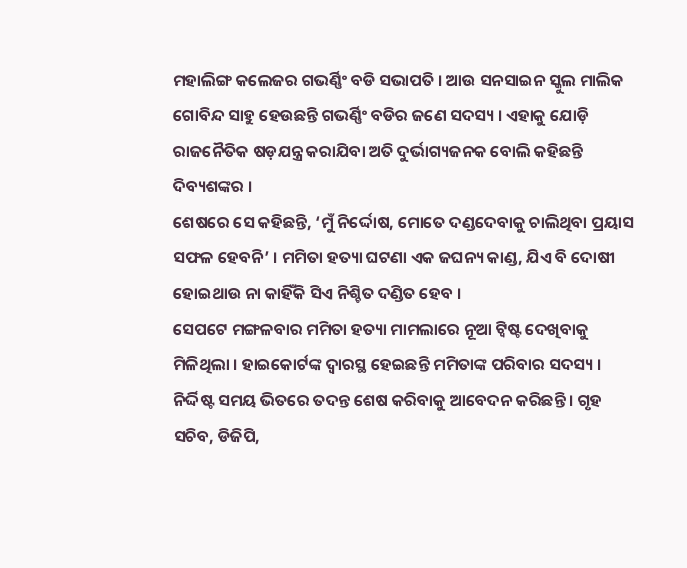ମହାଲିଙ୍ଗ କଲେଜର ଗଭର୍ଣ୍ଣିଂ ବଡି ସଭାପତି । ଆଉ ସନସାଇନ ସ୍କୁଲ ମାଲିକ ଗୋବିନ୍ଦ ସାହୁ ହେଉଛନ୍ତି ଗଭର୍ଣ୍ଣିଂ ବଡିର ଜଣେ ସଦସ୍ୟ । ଏହାକୁ ଯୋଡ଼ି ରାଜନୈତିକ ଷଡ଼ଯନ୍ତ୍ର କରାଯିବା ଅତି ଦୁର୍ଭାଗ୍ୟଜନକ ବୋଲି କହିଛନ୍ତି ଦିବ୍ୟଶଙ୍କର ।
ଶେଷରେ ସେ କହିଛନ୍ତି, ‘ମୁଁ ନିର୍ଦ୍ଦୋଷ, ମୋତେ ଦଣ୍ଡଦେବାକୁ ଚାଲିଥିବା ପ୍ରୟାସ ସଫଳ ହେବନି’ । ମମିତା ହତ୍ୟା ଘଟଣା ଏକ ଜଘନ୍ୟ କାଣ୍ଡ, ଯିଏ ବି ଦୋଷୀ ହୋଇଥାଉ ନା କାହିଁକି ସିଏ ନିଶ୍ଚିତ ଦଣ୍ଡିତ ହେବ ।
ସେପଟେ ମଙ୍ଗଳବାର ମମିତା ହତ୍ୟା ମାମଲାରେ ନୂଆ ଟ୍ୱିଷ୍ଟ ଦେଖିବାକୁ ମିଳିଥିଲା । ହାଇକୋର୍ଟଙ୍କ ଦ୍ୱାରସ୍ଥ ହେଇଛନ୍ତି ମମିତାଙ୍କ ପରିବାର ସଦସ୍ୟ । ନିର୍ଦ୍ଦିଷ୍ଟ ସମୟ ଭିତରେ ତଦନ୍ତ ଶେଷ କରିବାକୁ ଆବେଦନ କରିଛନ୍ତି । ଗୃହ ସଚିବ, ଡିଜିପି,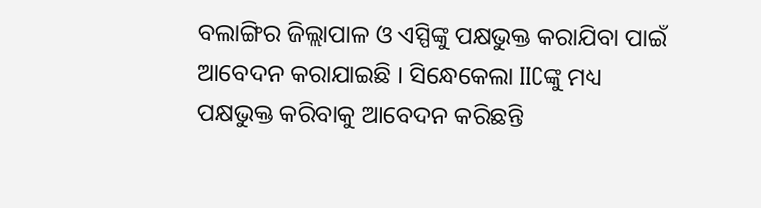ବଲାଙ୍ଗିର ଜିଲ୍ଲାପାଳ ଓ ଏସ୍ପିଙ୍କୁ ପକ୍ଷଭୁକ୍ତ କରାଯିବା ପାଇଁ ଆବେଦନ କରାଯାଇଛି । ସିନ୍ଧେକେଲା IICଙ୍କୁ ମଧ୍ୟ ପକ୍ଷଭୁକ୍ତ କରିବାକୁ ଆବେଦନ କରିଛନ୍ତି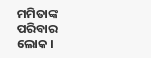ମମିତାଙ୍କ ପରିବାର ଲୋକ ।